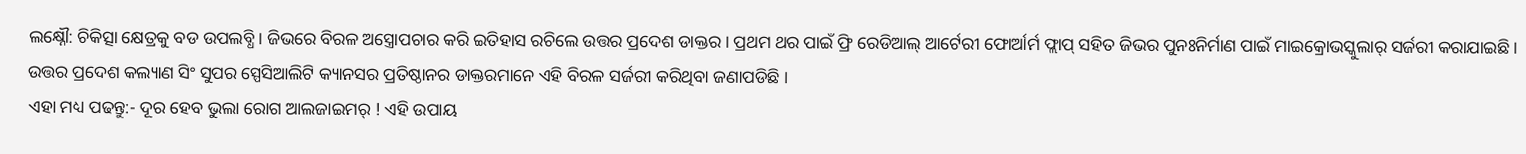ଲକ୍ଷ୍ନୌ: ଚିକିତ୍ସା କ୍ଷେତ୍ରକୁ ବଡ ଉପଲବ୍ଧି । ଜିଭରେ ବିରଳ ଅସ୍ତ୍ରୋପଚାର କରି ଇତିହାସ ରଚିଲେ ଉତ୍ତର ପ୍ରଦେଶ ଡାକ୍ତର । ପ୍ରଥମ ଥର ପାଇଁ ଫ୍ରି ରେଡିଆଲ୍ ଆର୍ଟେରୀ ଫୋର୍ଆର୍ମ ଫ୍ଲାପ୍ ସହିତ ଜିଭର ପୁନଃନିର୍ମାଣ ପାଇଁ ମାଇକ୍ରୋଭସ୍କୁଲାର୍ ସର୍ଜରୀ କରାଯାଇଛି । ଉତ୍ତର ପ୍ରଦେଶ କଲ୍ୟାଣ ସିଂ ସୁପର ସ୍ପେସିଆଲିଟି କ୍ୟାନସର ପ୍ରତିଷ୍ଠାନର ଡାକ୍ତରମାନେ ଏହି ବିରଳ ସର୍ଜରୀ କରିଥିବା ଜଣାପଡିଛି ।
ଏହା ମଧ୍ୟ ପଢନ୍ତୁ:- ଦୂର ହେବ ଭୁଲା ରୋଗ ଆଲଜାଇମର୍ ! ଏହି ଉପାୟ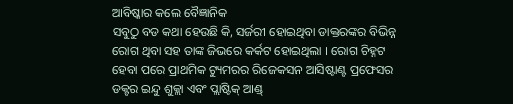ଆବିଷ୍କାର କଲେ ବୈଜ୍ଞାନିକ
ସବୁଠୁ ବଡ କଥା ହେଉଛି କି, ସର୍ଜରୀ ହୋଇଥିବା ଡାକ୍ତରଙ୍କର ବିଭିନ୍ନ ରୋଗ ଥିବା ସହ ତାଙ୍କ ଜିଭରେ କର୍କଟ ହୋଇଥିଲା । ରୋଗ ଚିହ୍ନଟ ହେବା ପରେ ପ୍ରାଥମିକ ଟ୍ୟୁମରର ରିଜେକସନ ଆସିଷ୍ଟାଣ୍ଟ ପ୍ରଫେସର ଡକ୍ଟର ଇନ୍ଦୁ ଶୁକ୍ଲା ଏବଂ ପ୍ଲାଷ୍ଟିକ୍ ଆଣ୍ଡ୍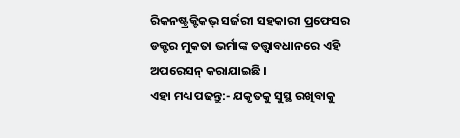ରିକନଷ୍ଟ୍ରକ୍ଟିକଭ୍ ସର୍ଜରୀ ସହକାରୀ ପ୍ରଫେସର ଡକ୍ଟର ମୁକତା ଭର୍ମାଙ୍କ ତତ୍ତ୍ବାବଧାନରେ ଏହି ଅପରେସନ୍ କରାଯାଇଛି ।
ଏହା ମଧ୍ୟ ପଢନ୍ତୁ:- ଯକୃତକୁ ସୁସ୍ଥ ରଖିବାକୁ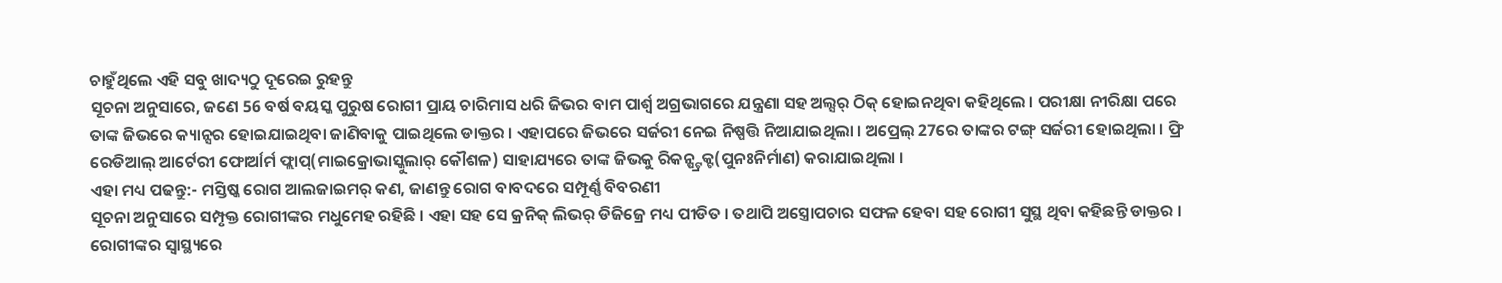ଚାହୁଁଥିଲେ ଏହି ସବୁ ଖାଦ୍ୟଠୁ ଦୂରେଇ ରୁହନ୍ତୁ
ସୂଚନା ଅନୁସାରେ, ଜଣେ 56 ବର୍ଷ ବୟସ୍କ ପୁରୁଷ ରୋଗୀ ପ୍ରାୟ ଚାରିମାସ ଧରି ଜିଭର ବାମ ପାର୍ଶ୍ୱ ଅଗ୍ରଭାଗରେ ଯନ୍ତ୍ରଣା ସହ ଅଲ୍ସର୍ ଠିକ୍ ହୋଇନଥିବା କହିଥିଲେ । ପରୀକ୍ଷା ନୀରିକ୍ଷା ପରେ ତାଙ୍କ ଜିଭରେ କ୍ୟାନ୍ସର ହୋଇଯାଇଥିବା ଜାଣିବାକୁ ପାଇଥିଲେ ଡାକ୍ତର । ଏହାପରେ ଜିଭରେ ସର୍ଜରୀ ନେଇ ନିଷ୍ପତ୍ତି ନିଆଯାଇଥିଲା । ଅପ୍ରେଲ୍ 27ରେ ତାଙ୍କର ଟଙ୍ଗ୍ ସର୍ଜରୀ ହୋଇଥିଲା । ଫ୍ରି ରେଡିଆଲ୍ ଆର୍ଟେରୀ ଫୋର୍ଆର୍ମ ଫ୍ଲାପ୍(ମାଇକ୍ରୋଭାସ୍କୁଲାର୍ କୌଶଳ) ସାହାଯ୍ୟରେ ତାଙ୍କ ଜିଭକୁ ରିକନ୍ଷ୍ଟ୍ରକ୍ଟ(ପୁନଃନିର୍ମାଣ) କରାଯାଇଥିଲା ।
ଏହା ମଧ୍ୟ ପଢନ୍ତୁ:- ମସ୍ତିଷ୍କ ରୋଗ ଆଲଜାଇମର୍ କଣ, ଜାଣନ୍ତୁ ରୋଗ ବାବଦରେ ସମ୍ପୂର୍ଣ୍ଣ ବିବରଣୀ
ସୂଚନା ଅନୁସାରେ ସମ୍ପୃକ୍ତ ରୋଗୀଙ୍କର ମଧୁମେହ ରହିଛି । ଏହା ସହ ସେ କ୍ରନିକ୍ ଲିଭର୍ ଡିଜିଜ୍ରେ ମଧ୍ୟ ପୀଡିତ । ତଥାପି ଅସ୍ତ୍ରୋପଚାର ସଫଳ ହେବା ସହ ରୋଗୀ ସୁସ୍ଥ ଥିବା କହିଛନ୍ତି ଡାକ୍ତର । ରୋଗୀଙ୍କର ସ୍ବାସ୍ଥ୍ୟରେ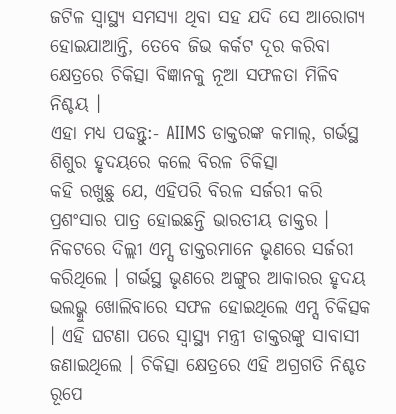ଜଟିଳ ସ୍ବାସ୍ଥ୍ୟ ସମସ୍ୟା ଥିବା ସହ ଯଦି ସେ ଆରୋଗ୍ୟ ହୋଇଯାଆନ୍ତି, ତେବେ ଜିଭ କର୍କଟ ଦୂର କରିବା କ୍ଷେତ୍ରରେ ଚିକିତ୍ସା ବିଜ୍ଞାନକୁ ନୂଆ ସଫଳତା ମିଳିବ ନିଶ୍ଚୟ ।
ଏହା ମଧ୍ୟ ପଢନ୍ତୁ:- AIIMS ଡାକ୍ତରଙ୍କ କମାଲ୍, ଗର୍ଭସ୍ଥ ଶିଶୁର ହୃଦୟରେ କଲେ ବିରଳ ଚିକିତ୍ସା
କହି ରଖୁଛୁ ଯେ, ଏହିପରି ବିରଳ ସର୍ଜରୀ କରି ପ୍ରଶଂସାର ପାତ୍ର ହୋଇଛନ୍ତି ଭାରତୀୟ ଡାକ୍ତର । ନିକଟରେ ଦିଲ୍ଲୀ ଏମ୍ସ ଡାକ୍ତରମାନେ ଭୃଣରେ ସର୍ଜରୀ କରିଥିଲେ । ଗର୍ଭସ୍ଥ ଭୃଣରେ ଅଙ୍ଗୁର ଆକାରର ହୃଦୟ ଭଲଭ୍କୁ ଖୋଲିବାରେ ସଫଳ ହୋଇଥିଲେ ଏମ୍ସ ଚିକିତ୍ସକ । ଏହି ଘଟଣା ପରେ ସ୍ବାସ୍ଥ୍ୟ ମନ୍ତ୍ରୀ ଡାକ୍ତରଙ୍କୁ ସାବାସୀ ଜଣାଇଥିଲେ । ଚିକିତ୍ସା କ୍ଷେତ୍ରରେ ଏହି ଅଗ୍ରଗତି ନିଶ୍ଚତ ରୂପେ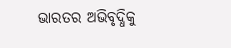ଭାରତର ଅଭିବୃଦ୍ଧିକୁ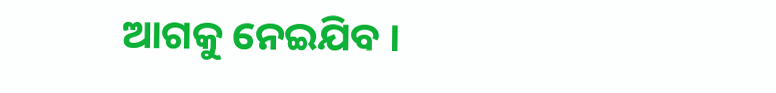ଆଗକୁ ନେଇଯିବ ।